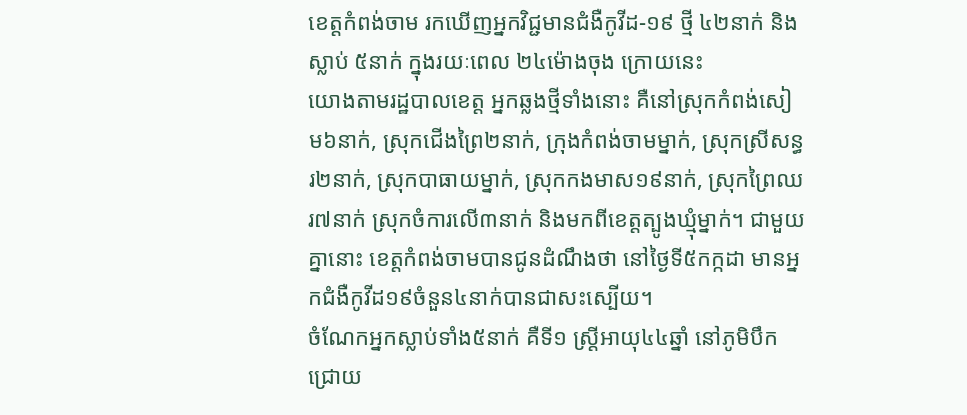ខេត្តកំពង់ចាម រកឃើញអ្នកវិជ្ជមានជំងឺកូវីដ-១៩ ថ្មី ៤២នាក់ និងស្លាប់ ៥នាក់ ក្នុងរយៈពេល ២៤ម៉ោងចុង ក្រោយនេះ
យោងតាមរដ្ឋបាលខេត្ត អ្នកឆ្លងថ្មីទាំងនោះ គឺនៅស្រុកកំពង់សៀម៦នាក់, ស្រុកជើងព្រៃ២នាក់, ក្រុងកំពង់ចាមម្នាក់, ស្រុកស្រីសន្ធរ២នាក់, ស្រុកបាធាយម្នាក់, ស្រុកកងមាស១៩នាក់, ស្រុកព្រៃឈរ៧នាក់ ស្រុកចំការលើ៣នាក់ និងមកពីខេត្តត្បូងឃ្មុំម្នាក់។ ជាមួយគ្នានោះ ខេត្តកំពង់ចាមបានជូនដំណឹងថា នៅថ្ងៃទី៥កក្កដា មានអ្នកជំងឺកូវីដ១៩ចំនួន៤នាក់បានជាសះស្បើយ។
ចំណែកអ្នកស្លាប់ទាំង៥នាក់ គឺទី១ ស្ត្រីអាយុ៤៤ឆ្នាំ នៅភូមិបឹកជ្រោយ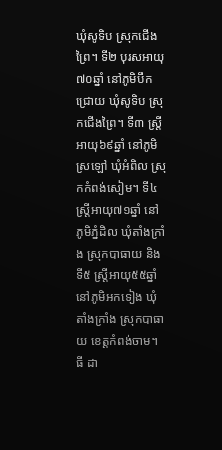ឃុំសូទិប ស្រុកជើងព្រៃ។ ទី២ បុរសអាយុ៧០ឆ្នាំ នៅភូមិបឹកជ្រោយ ឃុំសូទិប ស្រុកជើងព្រៃ។ ទី៣ ស្ត្រីអាយុ៦៩ឆ្នាំ នៅភូមិស្រឡៅ ឃុំអំពិល ស្រុកកំពង់សៀម។ ទី៤ ស្ត្រីអាយុ៧១ឆ្នាំ នៅភូមិភ្នំដិល ឃុំតាំងក្រាំង ស្រុកបាធាយ និងទី៥ ស្ត្រីអាយុ៥៥ឆ្នាំ នៅភូមិអកទៀង ឃុំតាំងក្រាំង ស្រុកបាធាយ ខេត្តកំពង់ចាម។
ធី ដា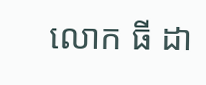លោក ធី ដា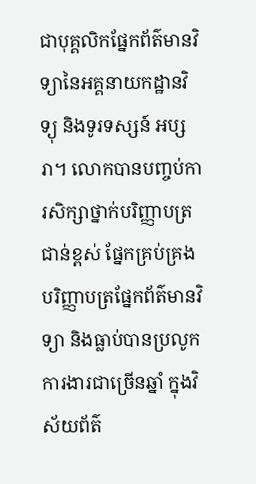ជាបុគ្គលិកផ្នែកព័ត៌មានវិទ្យានៃអគ្គនាយកដ្ឋានវិទ្យុ និងទូរទស្សន៍ អប្សរា។ លោកបានបញ្ចប់ការសិក្សាថ្នាក់បរិញ្ញាបត្រជាន់ខ្ពស់ ផ្នែកគ្រប់គ្រង បរិញ្ញាបត្រផ្នែកព័ត៌មានវិទ្យា និងធ្លាប់បានប្រលូកការងារជាច្រើនឆ្នាំ ក្នុងវិស័យព័ត៌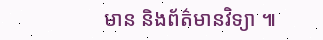មាន និងព័ត៌មានវិទ្យា ៕